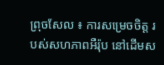ព្រុចសែល ៖ ការសម្រេចចិត្ត របស់សហភាពអឺរ៉ុប នៅដើមស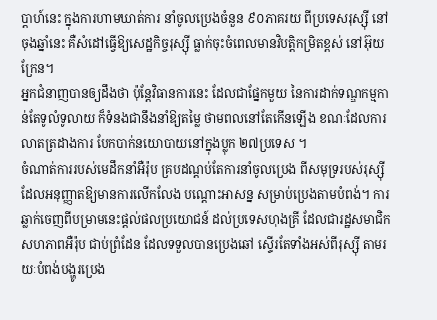ប្តាហ៍នេះ ក្នុងការហាមឃាត់ការ នាំចូលប្រេងចំនួន ៩០ភាគរយ ពីប្រទេសរុស្ស៊ី នៅចុងឆ្នាំនេះ គឺសំដៅធ្វើឱ្យសេដ្ឋកិច្ចរុស្ស៊ី ធ្លាក់ចុះចំពេលមានវិបត្តិកម្រិតខ្ពស់ នៅអ៊ុយក្រែន។
អ្នកជំនាញបានឲ្យដឹងថា ប៉ុន្តែវិធានការនេះ ដែលជាផ្នែកមួយ នៃការដាក់ទណ្ឌកម្មកាន់តែទូលំទូលាយ ក៏ទំនងជានឹងនាំឱ្យតម្លៃ ថាមពលនៅតែកើនឡើង ខណៈដែលការលាតត្រដាងការ បែកបាក់នយោបាយនៅក្នុងប្លុក ២៧ប្រទេស ។
ចំណាត់ការរបស់មេដឹកនាំអឺរ៉ុប គ្របដណ្តប់តែការនាំចូលប្រេង ពីសមុទ្ររបស់រុស្ស៊ី ដែលអនុញ្ញាតឱ្យមានការលើកលែង បណ្តោះអាសន្ន សម្រាប់ប្រេងតាមបំពង់។ ការឆ្លាក់ចេញពីបម្រាមនេះផ្តល់ផលប្រយោជន៍ ដល់ប្រទេសហុងគ្រី ដែលជារដ្ឋសមាជិក សហភាពអឺរ៉ុប ជាប់ព្រំដែន ដែលទទួលបានប្រេងឆៅ ស្ទើរតែទាំងអស់ពីរុស្ស៊ី តាមរយៈបំពង់បង្ហូរប្រេង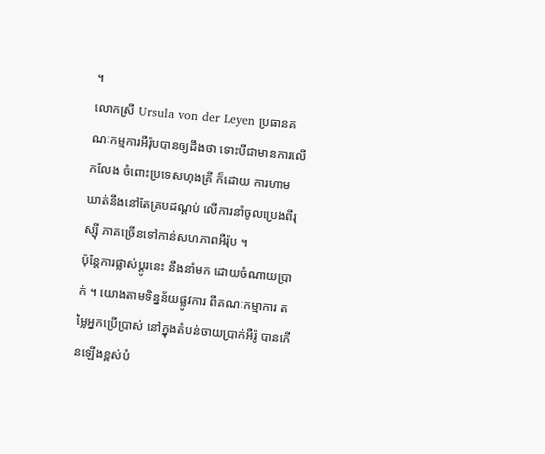។
លោកស្រី Ursula von der Leyen ប្រធានគណៈកម្មការអឺរ៉ុបបានឲ្យដឹងថា ទោះបីជាមានការលើកលែង ចំពោះប្រទេសហុងគ្រី ក៏ដោយ ការហាមឃាត់នឹងនៅតែគ្របដណ្តប់ លើការនាំចូលប្រេងពីរុស្ស៊ី ភាគច្រើនទៅកាន់សហភាពអឺរ៉ុប ។
ប៉ុន្តែការផ្លាស់ប្តូរនេះ នឹងនាំមក ដោយចំណាយប្រាក់ ។ យោងតាមទិន្នន័យផ្លូវការ ពីគណៈកម្មាការ តម្លៃអ្នកប្រើប្រាស់ នៅក្នុងតំបន់ចាយប្រាក់អឺរ៉ូ បានកើនឡើងខ្ពស់បំ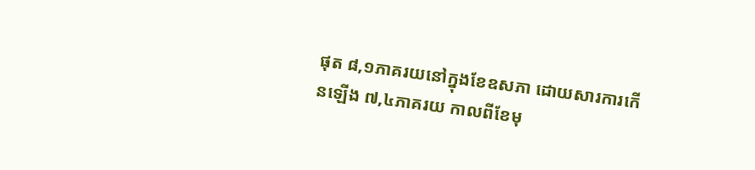ផុត ៨,១ភាគរយនៅក្នុងខែឧសភា ដោយសារការកើនឡើង ៧,៤ភាគរយ កាលពីខែមុ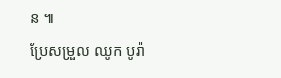ន ៕
ប្រែសម្រួល ឈូក បូរ៉ា